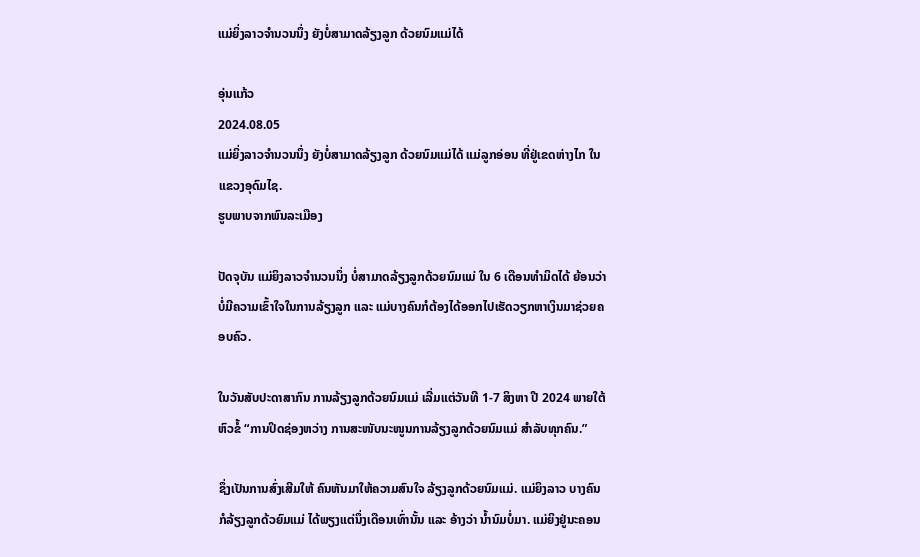ແມ່ຍິ່ງລາວຈໍານວນນຶ່ງ ຍັງບໍ່ສາມາດລ້ຽງລູກ ດ້ວຍນົມແມ່ໄດ້

ອຸ່ນແກ້ວ
2024.08.05
ແມ່ຍິ່ງລາວຈໍານວນນຶ່ງ ຍັງບໍ່ສາມາດລ້ຽງລູກ ດ້ວຍນົມແມ່ໄດ້ ແມ່ລູກອ່ອນ ທີ່ຢູ່ເຂດຫ່າງໄກ ໃນແຂວງອຸດົມໄຊ.
ຮູບພາບຈາກພົນລະເມືອງ

ປັດຈຸບັນ ແມ່ຍິງລາວຈໍານວນນຶ່ງ ບໍ່ສາມາດລ້ຽງລູກດ້ວຍນົມແມ່ ໃນ 6 ເດືອນທໍາມິດໄດ້ ຍ້ອນວ່າບໍ່ມີຄວາມເຂົ້າໃຈໃນການລ້ຽງລູກ ແລະ ແມ່ບາງຄົນກໍຕ້ອງໄດ້ອອກໄປເຮັດວຽກຫາເງິນມາຊ່ວຍຄອບຄົວ.

ໃນວັນສັບປະດາສາກົນ ການລ້ຽງລູກດ້ວຍນົມແມ່ ເລີ່ມແຕ່ວັນທີ 1-7 ສິງຫາ ປີ 2024 ພາຍໃຕ້ຫົວຂໍ້ “ການປິດຊ່ອງຫວ່າງ ການສະໜັບນະໜູນການລ້ຽງລູກດ້ວຍນົມແມ່ ສໍາລັບທຸກຄົນ.”

ຊຶ່ງເປັນການສົ່ງເສີມໃຫ້ ຄົນຫັນມາໃຫ້ຄວາມສົນໃຈ ລ້ຽງລູກດ້ວຍນົມແມ່. ແມ່ຍິງລາວ ບາງຄົນ ກໍລ້ຽງລູກດ້ວຍົມແມ່ ໄດ້ພຽງແຕ່ນຶ່ງເດືອນເທົ່ານັ້ນ ແລະ ອ້າງວ່າ ນໍ້ານົມບໍ່ມາ. ແມ່ຍິງຢູ່ນະຄອນ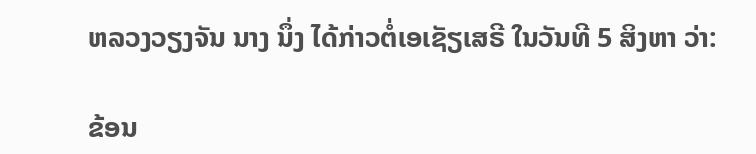ຫລວງວຽງຈັນ ນາງ ນຶ່ງ ໄດ້ກ່າວຕໍ່ເອເຊັຽເສຣີ ໃນວັນທີ 5 ສິງຫາ ວ່າ:

ຂ້ອນ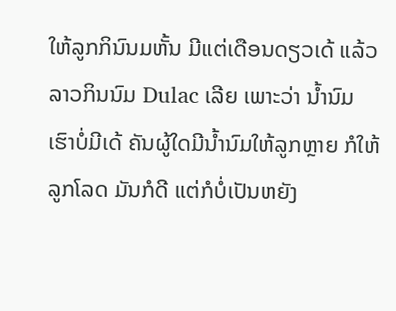ໃຫ້ລູກກິນົນມຫັ້ນ ມີແຕ່ເດືອນດຽວເດ້ ແລ້ວລາວກິນນົມ Dulac ເລີຍ ເພາະວ່າ ນໍ້ານົມເຮົາບໍ່ມີເດ້ ຄັນຜູ້ໃດມີນໍ້ານົມໃຫ້ລູກຫຼາຍ ກໍໃຫ້ລູກໂລດ ມັນກໍດີ ແຕ່ກໍບໍ່ເປັນຫຍັງ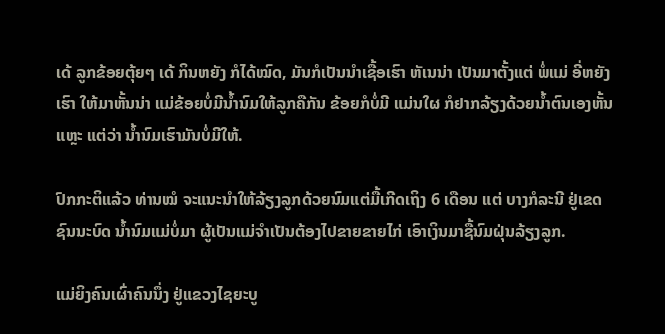ເດ້ ລູກຂ້ອຍຕຸ້ຍໆ ເດ້ ກິນຫຍັງ ກໍໄດ້ໝົດ, ມັນກໍເປັນນໍາເຊື້ອເຮົາ ຫັເນນ່າ ເປັນມາຕັ້ງແຕ່ ພໍ່ແມ່ ອີ່ຫຍັງເຮົາ ໃຫ້ມາຫັ້ນນ່າ ແມ່ຂ້ອຍບໍ່ມີນໍ້ານົມໃຫ້ລູກຄືກັນ ຂ້ອຍກໍບໍ່ມີ ແມ່ນໃຜ ກໍຢາກລ້ຽງດ້ວຍນໍ້າຕົນເອງຫັ້ນແຫຼະ ແຕ່ວ່າ ນໍ້ານົມເຮົາມັນບໍ່ມີໃຫ້.

ປົກກະຕິແລ້ວ ທ່ານໝໍ ຈະແນະນໍາໃຫ້ລ້ຽງລູກດ້ວຍນົມແຕ່ມື້ເກີດເຖິງ 6 ເດືອນ ແຕ່ ບາງກໍລະນີ ຢູ່ເຂດຊົນນະບົດ ນໍ້ານົມແມ່ບໍ່ມາ ຜູ້ເປັນແມ່ຈໍາເປັນຕ້ອງໄປຂາຍຂາຍໄກ່ ເອົາເງິນມາຊື້ນົມຝຸ່ນລ້ຽງລູກ.

ແມ່ຍິງຄົນເຜົ່າຄົນນຶ່ງ ຢູ່ແຂວງໄຊຍະບູ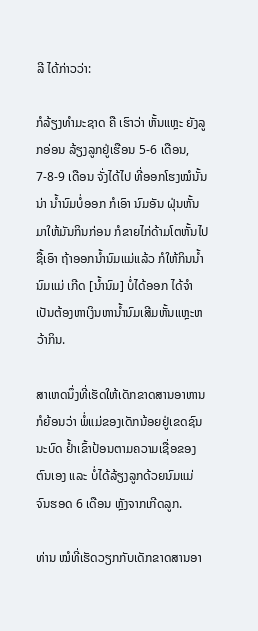ລີ ໄດ້ກ່າວວ່າ:

ກໍລ້ຽງທໍາມະຊາດ ຄື ເຮົາວ່າ ຫັ້ນແຫຼະ ຍັງລູກອ່ອນ ລ້ຽງລູກຢູ່ເຮືອນ 5-6 ເດືອນ, 7-8-9 ເດືອນ ຈັ່ງໄດ້ໄປ ທີ່ອອກໂຮງໝໍນັ້ນນ່າ ນໍ້ານົມບໍ່ອອກ ກໍເອົາ ນົມອັນ ຝຸ່ນຫັ້ນມາໃຫ້ມັນກິນກ່ອນ ກໍຂາຍໄກ່ດ້າມໂຕຫັ້ນໄປ ຊື້ເອົາ ຖ້າອອກນໍ້ານົມແມ່ແລ້ວ ກໍໃຫ້ກິນນໍ້ານົມແມ່ ເກີດ [ນໍ້ານົມ] ບໍ່ໄດ້ອອກ ໄດ້ຈໍາເປັນຕ້ອງຫາເງິນຫານໍ້ານົມເສີມຫັ້ນແຫຼະຫວ້າກິນ.

ສາເຫດນຶ່ງທີ່ເຮັດໃຫ້ເດັກຂາດສານອາຫານ ກໍຍ້ອນວ່າ ພໍ່ແມ່ຂອງເດັກນ້ອຍຢູ່ເຂດຊົນນະບົດ ຢໍ້າເຂົ້າປ້ອນຕາມຄວາມເຊື່ອຂອງຕົນເອງ ແລະ ບໍ່ໄດ້ລ້ຽງລູກດ້ວຍນົມແມ່ ຈົນຮອດ 6 ເດືອນ ຫຼັງຈາກເກີດລູກ.

ທ່ານ ໝໍທີ່ເຮັດວຽກກັບເດັກຂາດສານອາ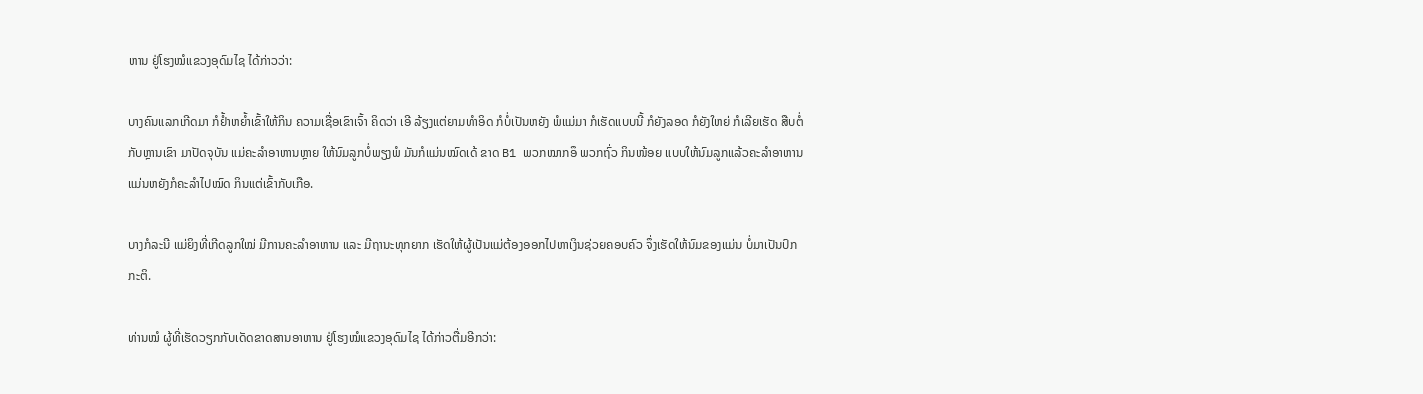ຫານ ຢູ່ໂຮງໝໍແຂວງອຸດົມໄຊ ໄດ້ກ່າວວ່າ:

ບາງຄົນແລກເກີດມາ ກໍຢໍ້າຫຍໍ້າເຂົ້າໃຫ້ກິນ ຄວາມເຊື່ອເຂົາເຈົ້າ ຄິດວ່າ ເອີ ລ້ຽງແຕ່ຍາມທໍາອິດ ກໍບໍ່ເປັນຫຍັງ ພໍແມ່ມາ ກໍເຮັດແບບນີ້ ກໍຍັງລອດ ກໍຍັງໃຫຍ່ ກໍເລີຍເຮັດ ສືບຕໍ່ກັບຫຼານເຂົາ ມາປັດຈຸບັນ ແມ່ຄະລໍາອາຫານຫຼາຍ ໃຫ້ນົມລູກບໍ່ພຽງພໍ ມັນກໍແມ່ນໝົດເດ້ ຂາດ B1 ພວກໝາກອຶ ພວກຖົ່ວ ກິນໜ້ອຍ ແບບໃຫ້ນົມລູກແລ້ວຄະລໍາອາຫານ ແມ່ນຫຍັງກໍຄະລໍາໄປໝົດ ກິນແຕ່ເຂົ້າກັບເກືອ.

ບາງກໍລະນີ ແມ່ຍິງທີ່ເກີດລູກໃໝ່ ມີການຄະລໍາອາຫານ ແລະ ມີຖານະທຸກຍາກ ເຮັດໃຫ້ຜູ້ເປັນແມ່ຕ້ອງອອກໄປຫາເງິນຊ່ວຍຄອບຄົວ ຈຶ່ງເຮັດໃຫ້ນົມຂອງແມ່ນ ບໍ່ມາເປັນປົກກະຕິ.

ທ່ານໝໍ ຜູ້ທີ່ເຮັດວຽກກັບເດັດຂາດສານອາຫານ ຢູ່ໂຮງໝໍແຂວງອຸດົມໄຊ ໄດ້ກ່າວຕື່ມອີກວ່າ: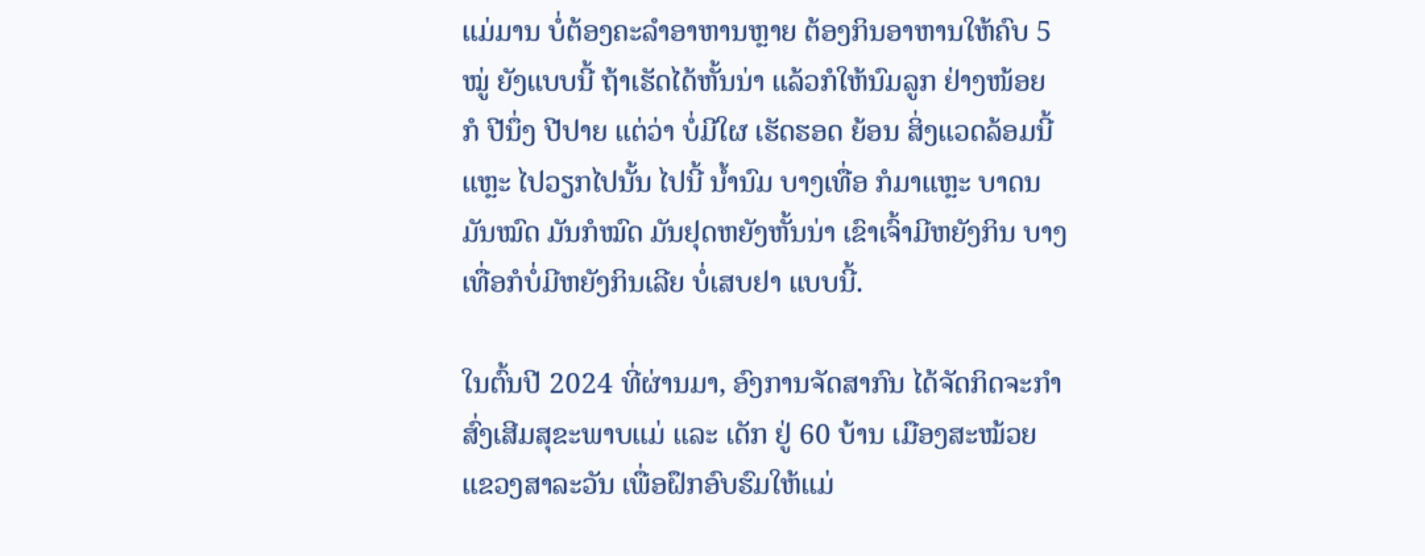ແມ່ມານ ບໍ່ຕ້ອງຄະລໍາອາຫານຫຼາຍ ຕ້ອງກິນອາຫານໃຫ້ຄົບ 5 ໝູ່ ຍັງແບບນີ້ ຖ້າເຮັດໄດ້ຫັ້ນນ່າ ແລ້ວກໍໃຫ້ນົມລູກ ຢ່າງໜ້ອຍ ກໍ ປີນຶ່ງ ປີປາຍ ແຕ່ວ່າ ບໍ່ມີໃຜ ເຮັດຮອດ ຍ້ອນ ສິ່ງແວດລ້ອມນີ້ແຫຼະ ໄປວຽກໄປນັ້ນ ໄປນີ້ ນໍ້ານົມ ບາງເທື່ອ ກໍມາແຫຼະ ບາດນມັນໝົດ ມັນກໍໝົດ ມັນຢຸດຫຍັງຫັ້ນນ່າ ເຂົາເຈົ້າມີຫຍັງກິນ ບາງເທື່ອກໍບໍ່ມີຫຍັງກິນເລີຍ ບໍ່ເສບຢາ ແບບນີ້.

ໃນຕົ້ນປີ 2024 ທີ່ຜ່ານມາ, ອົງການຈັດສາກົນ ໄດ້ຈັດກິດຈະກໍາສົ່ງເສີມສຸຂະພາບແມ່ ແລະ ເດັກ ຢູ່ 60 ບ້ານ ເມືອງສະໝ້ວຍ ແຂວງສາລະວັນ ເພື່ອຝຶກອົບຮົມໃຫ້ແມ່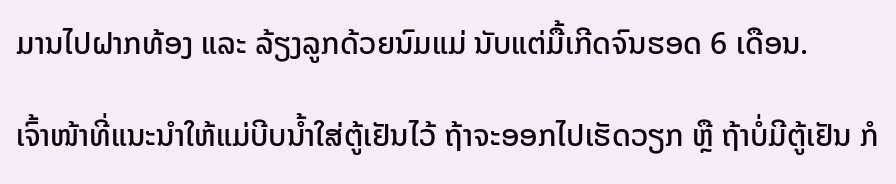ມານໄປຝາກທ້ອງ ແລະ ລ້ຽງລູກດ້ວຍນົມແມ່ ນັບແຕ່ມື້ເກີດຈົນຮອດ 6 ເດືອນ.

ເຈົ້າໜ້າທີ່ແນະນໍາໃຫ້ແມ່ບີບນໍ້າໃສ່ຕູ້ເຢັນໄວ້ ຖ້າຈະອອກໄປເຮັດວຽກ ຫຼື ຖ້າບໍ່ມີຕູ້ເຢັນ ກໍ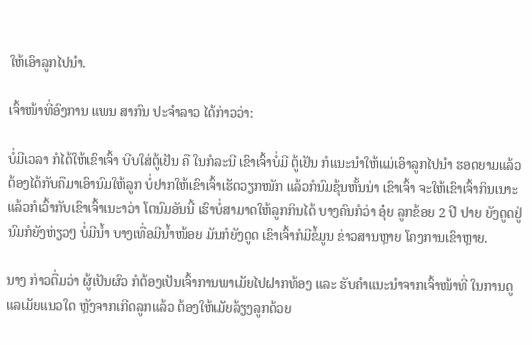ໃຫ້ເອົາລູກໄປນໍາ.

ເຈົ້າໜ້າທີ່ອົງການ ແພນ ສາກົນ ປະຈໍາລາວ ໄດ້ກ່າວວ່າ:

ບໍ່ມີເວລາ ກໍໄດ້ໃຫ້ເຂົາເຈົ້າ ບີບໃສ່ຕູ້ເຢັນ ຄື ໃນກໍລະນີ ເຂົາເຈົ້າບໍ່ມີ ຕູ້ເຢັນ ກໍແນະນໍາໃຫ້ແມ່ເອົາລູກໄປນໍາ ຮອດຍາມແລ້ວ ຕ້ອງໄດ້ກັບຄືມາເອົານົມໃຫ້ລູກ ບໍ່ຢາກໃຫ້ເຂົາເຈົ້າເຮັດວຽກໜັກ ແລ້ວກໍນົມຂຸ້ນຫັ້ນນ່າ ເຂົາເຈົ້າ ຈະໃຫ້ເຂົາເຈົ້າກິນເນາະ ແລ້ວກໍເວົ້າກັບເຂົາເຈົ້າເນະາວ່າ ໂຕນົມອັນນີ້ ເຮົາບໍ່ສາມາດໃຫ້ລູກກິນໄດ້ ບາງຄົນກໍວ່າ ອຸ໋ຍ ລູກຂ້ອຍ 2 ປີ ປາຍ ຍັງດູດຢູ່ ນົມກໍຍັງຫ່ຽວໆ ບໍ່ມີນໍ້າ ບາງເທື່ອມີນໍ້າໜ້ອຍ ມັນກໍຍັງດູດ ເຂົາເຈົ້າກໍມີຂໍ້ມູນ ຂ່າວສານຫຼາຍ ໂຄງການເຂົາຫຼາຍ.

ນາງ ກ່າວຕື່ມວ່າ ຜູ້ເປັນຜົວ ກໍຕ້ອງເປັນເຈົ້າການພາເມັຍໄປຝາກທ້ອງ ແລະ ຮັບຄໍາແນະນໍາຈາກເຈົ້າໜ້າທີ່ ໃນການດູແລເມັຍແນວໃດ ຫຼັງຈາກເກີດລູກແລ້ວ ຕ້ອງໃຫ້ເມັຍລ້ຽງລູກດ້ວຍ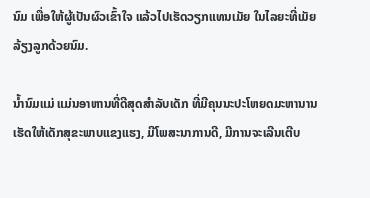ນົມ ເພື່ອໃຫ້ຜູ້ເປັນຜົວເຂົ້າໃຈ ແລ້ວໄປເຮັດວຽກແທນເມັຍ ໃນໄລຍະທີ່ເມັຍລ້ຽງລູກດ້ວຍນົມ.

ນໍ້ານົມແມ່ ແມ່ນອາຫານທີ່ດີສຸດສໍາລັບເດັກ ທີ່ມີຄຸນນະປະໂຫຍດມະຫານານ ເຮັດໃຫ້ເດັກສຸຂະພາບແຂງແຮງ, ມີໂພສະນາການດີ, ມີການຈະເລີນເຕີບ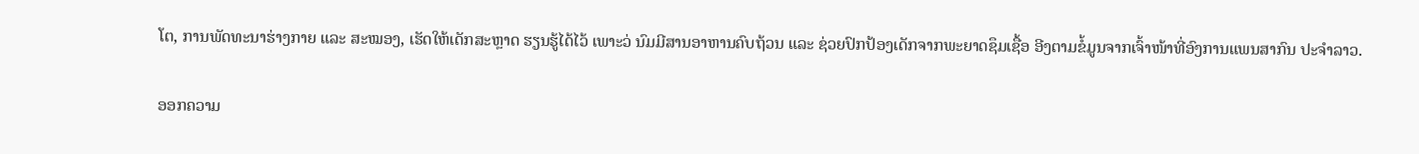ໂຕ, ການພັດທະນາຮ່າງກາຍ ແລະ ສະໝອງ, ເຮັດໃຫ້ເດັກສະຫຼາດ ຮຽນຮູ້ໄດ້ໄວ້ ເພາະວ່ ນົມມີສານອາຫານຄົບຖ້ວນ ແລະ ຊ່ວຍປົກປ້ອງເດັກຈາກພະຍາດຊຶມເຊື້ອ ອີງຕາມຂໍ້ມູນຈາກເຈົ້າໜ້າທີ່ອົງການແພນສາກົນ ປະຈໍາລາວ.

ອອກຄວາມ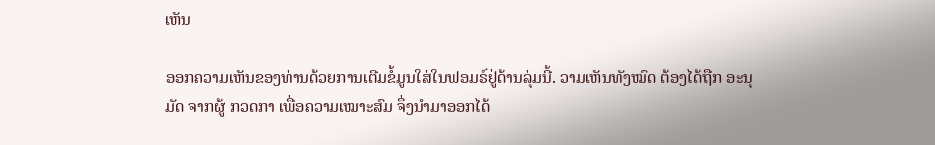ເຫັນ

ອອກຄວາມເຫັນຂອງທ່ານດ້ວຍການເຕີມຂໍ້ມູນໃສ່ໃນຟອມຣ໌ຢູ່ດ້ານລຸ່ມນີ້. ວາມເຫັນທັງໝົດ ຕ້ອງໄດ້ຖືກ ອະນຸມັດ ຈາກຜູ້ ກວດກາ ເພື່ອຄວາມເໝາະສົມ ຈຶ່ງນໍາມາອອກໄດ້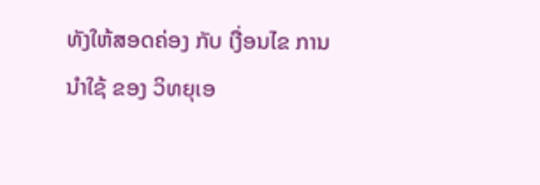ທັງໃຫ້ສອດຄ່ອງ ກັບ ເງື່ອນໄຂ ການນຳໃຊ້ ຂອງ ວິທຍຸເອ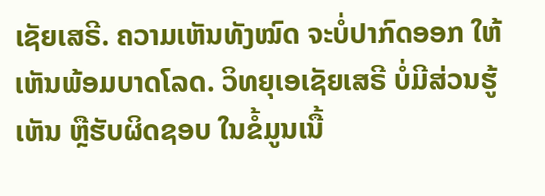ເຊັຍເສຣີ. ຄວາມເຫັນທັງໝົດ ຈະບໍ່ປາກົດອອກ ໃຫ້ເຫັນພ້ອມບາດໂລດ. ວິທຍຸເອເຊັຍເສຣີ ບໍ່ມີສ່ວນຮູ້ເຫັນ ຫຼືຮັບຜິດຊອບ ໃນຂໍ້ມູນເນື້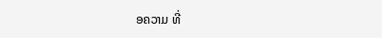ອຄວາມ ທີ່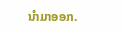ນໍາມາອອກ.